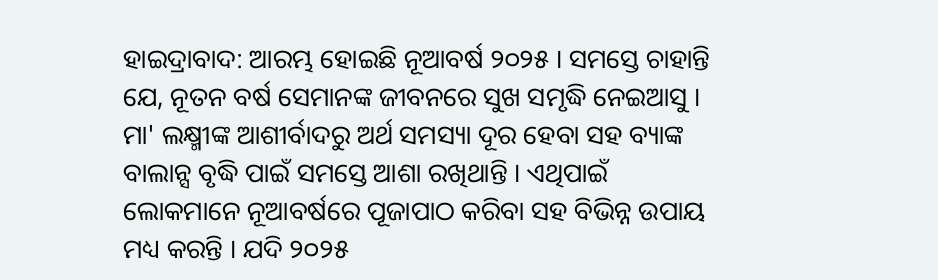ହାଇଦ୍ରାବାଦ: ଆରମ୍ଭ ହୋଇଛି ନୂଆବର୍ଷ ୨୦୨୫ । ସମସ୍ତେ ଚାହାନ୍ତି ଯେ, ନୂତନ ବର୍ଷ ସେମାନଙ୍କ ଜୀବନରେ ସୁଖ ସମୃଦ୍ଧି ନେଇଆସୁ । ମା' ଲକ୍ଷ୍ମୀଙ୍କ ଆଶୀର୍ବାଦରୁ ଅର୍ଥ ସମସ୍ୟା ଦୂର ହେବା ସହ ବ୍ୟାଙ୍କ ବାଲାନ୍ସ ବୃଦ୍ଧି ପାଇଁ ସମସ୍ତେ ଆଶା ରଖିଥାନ୍ତି । ଏଥିପାଇଁ ଲୋକମାନେ ନୂଆବର୍ଷରେ ପୂଜାପାଠ କରିବା ସହ ବିଭିନ୍ନ ଉପାୟ ମଧ୍ୟ କରନ୍ତି । ଯଦି ୨୦୨୫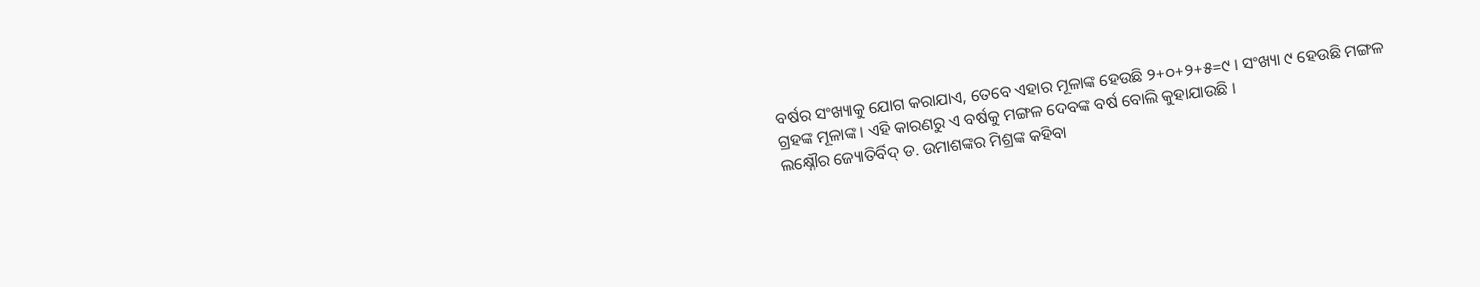ବର୍ଷର ସଂଖ୍ୟାକୁ ଯୋଗ କରାଯାଏ, ତେବେ ଏହାର ମୂଳାଙ୍କ ହେଉଛି ୨+୦+୨+୫=୯ । ସଂଖ୍ୟା ୯ ହେଉଛି ମଙ୍ଗଳ ଗ୍ରହଙ୍କ ମୂଳାଙ୍କ । ଏହି କାରଣରୁ ଏ ବର୍ଷକୁ ମଙ୍ଗଳ ଦେବଙ୍କ ବର୍ଷ ବୋଲି କୁହାଯାଉଛି ।
ଲକ୍ଷ୍ନୌର ଜ୍ୟୋତିର୍ବିଦ୍ ଡ. ଉମାଶଙ୍କର ମିଶ୍ରଙ୍କ କହିବା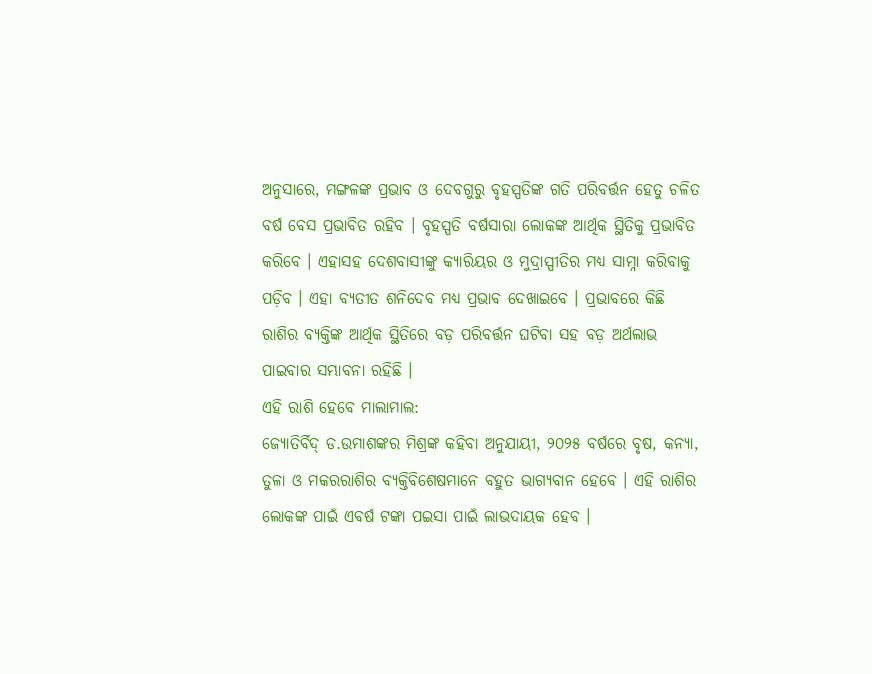ଅନୁସାରେ, ମଙ୍ଗଳଙ୍କ ପ୍ରଭାବ ଓ ଦେବଗୁରୁ ବୃହସ୍ପତିଙ୍କ ଗତି ପରିବର୍ତ୍ତନ ହେତୁ ଚଳିତ ବର୍ଷ ବେସ ପ୍ରଭାବିତ ରହିବ । ବୃହସ୍ପତି ବର୍ଷସାରା ଲୋକଙ୍କ ଆର୍ଥିକ ସ୍ଥିତିକୁ ପ୍ରଭାବିତ କରିବେ । ଏହାସହ ଦେଶବାସୀଙ୍କୁ କ୍ୟାରିୟର ଓ ମୁଦ୍ରାସ୍ପୀତିର ମଧ୍ୟ ସାମ୍ନା କରିବାକୁ ପଡ଼ିବ । ଏହା ବ୍ୟତୀତ ଶନିଦେବ ମଧ୍ୟ ପ୍ରଭାବ ଦେଖାଇବେ । ପ୍ରଭାବରେ କିଛି ରାଶିର ବ୍ୟକ୍ତିଙ୍କ ଆର୍ଥିକ ସ୍ଥିତିରେ ବଡ଼ ପରିବର୍ତ୍ତନ ଘଟିବା ସହ ବଡ଼ ଅର୍ଥଲାଭ ପାଇବାର ସମ୍ଭାବନା ରହିଛି ।
ଏହି ରାଶି ହେବେ ମାଲାମାଲ:
ଜ୍ୟୋତିର୍ବିଦ୍ ଡ.ଉମାଶଙ୍କର ମିଶ୍ରଙ୍କ କହିବା ଅନୁଯାୟୀ, ୨୦୨୫ ବର୍ଷରେ ବୃଷ, କନ୍ୟା, ତୁଳା ଓ ମକରରାଶିର ବ୍ୟକ୍ତିବିଶେଷମାନେ ବହୁତ ଭାଗ୍ୟବାନ ହେବେ । ଏହି ରାଶିର ଲୋକଙ୍କ ପାଇଁ ଏବର୍ଷ ଟଙ୍କା ପଇସା ପାଇଁ ଲାଭଦାୟକ ହେବ ।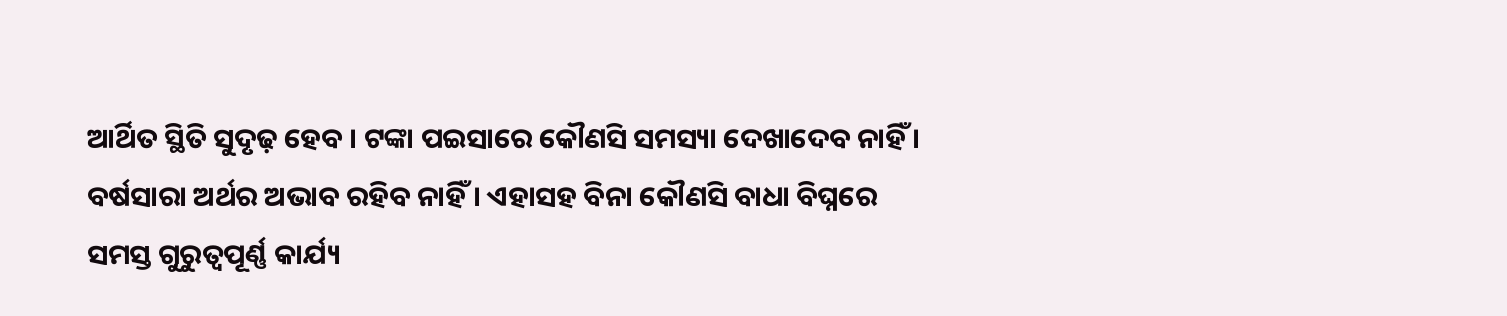ଆର୍ଥିତ ସ୍ଥିତି ସୁଦୃଢ଼ ହେବ । ଟଙ୍କା ପଇସାରେ କୌଣସି ସମସ୍ୟା ଦେଖାଦେବ ନାହିଁ । ବର୍ଷସାରା ଅର୍ଥର ଅଭାବ ରହିବ ନାହିଁ । ଏହାସହ ବିନା କୌଣସି ବାଧା ବିଘ୍ନରେ ସମସ୍ତ ଗୁରୁତ୍ବପୂର୍ଣ୍ଣ କାର୍ଯ୍ୟ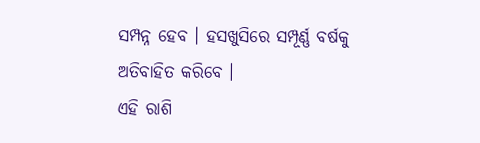ସମ୍ପନ୍ନ ହେବ । ହସଖୁସିରେ ସମ୍ପୂର୍ଣ୍ଣ ବର୍ଷକୁ ଅତିବାହିତ କରିବେ ।
ଏହି ରାଶି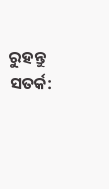ରୁହନ୍ତୁ ସତର୍କ: